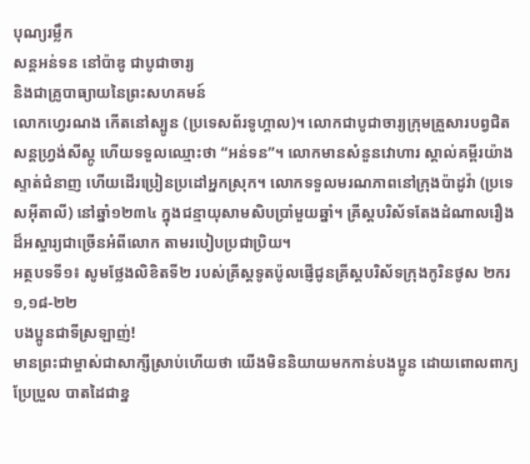បុណ្យរម្លឹក
សន្ដអន់ទន នៅប៉ាឌូ ជាបូជាចារ្យ
និងជាគ្រូបាធ្យាយនៃព្រះសហគមន៍
លោកហ្វេរណង កើតនៅស្បូន (ប្រទេសព័រទូហ្គាល)។ លោកជាបូជាចារ្យក្រុមគ្រួសារបព្វជិតសន្តហ្វ្រង់សីស្កូ ហើយទទួលឈ្មោះថា “អន់ទន”។ លោកមានសំនួនវោហារ ស្គាល់គម្ពីរយ៉ាងស្ទាត់ជំនាញ ហើយដើរប្រៀនប្រដៅអ្នកស្រុក។ លោកទទួលមរណភាពនៅក្រុងប៉ាដូវ៉ា (ប្រទេសអ៊ីតាលី) នៅឆ្នាំ១២៣៤ ក្នុងជន្មាយុសាមសិបប្រាំមួយឆ្នាំ។ គ្រីស្តបរិស័ទតែងដំណាលរឿងដ៏អស្ចារ្យជាច្រើនអំពីលោក តាមរបៀបប្រជាប្រិយ។
អត្ថបទទី១៖ សូមថ្លែងលិខិតទី២ របស់គ្រីស្តទូតប៉ូលផ្ញើជូនគ្រីស្តបរិស័ទក្រុងកូរិនថូស ២ករ ១,១៨-២២
បងប្អូនជាទីស្រឡាញ់!
មានព្រះជាម្ចាស់ជាសាក្សីស្រាប់ហើយថា យើងមិននិយាយមកកាន់បងប្អូន ដោយពោលពាក្យប្រែប្រួល បាតដៃជាខ្ន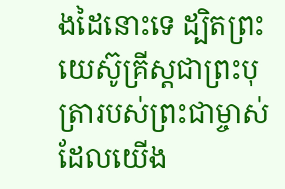ងដៃនោះទេ ដ្បិតព្រះយេស៊ូគ្រីស្តជាព្រះបុត្រារបស់ព្រះជាម្ចាស់ដែលយើង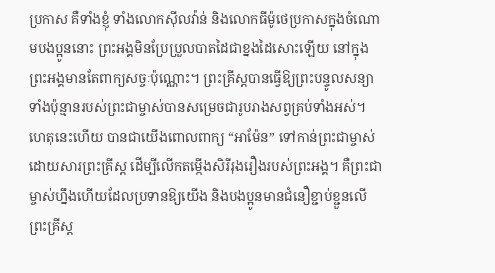ប្រកាស គឺទាំងខ្ញុំ ទាំងលោកស៊ីលវ៉ាន់ និងលោកធីម៉ូថេប្រកាសក្នុងចំណោមបងប្អូននោះ ព្រះអង្គមិនប្រែប្រួលបាតដៃជាខ្នងដៃសោះឡើយ នៅក្នុងព្រះអង្គមានតែពាក្យសច្ចៈប៉ុណ្ណោះ។ ព្រះគ្រីស្តបានធ្វើឱ្យព្រះបន្ទូលសន្យាទាំងប៉ុន្មានរបស់ព្រះជាម្ចាស់បានសម្រេចជារូបរាងសព្វគ្រប់ទាំងអស់។ ហេតុនេះហើយ បានជាយើងពោលពាក្យ “អាម៉ែន” ទៅកាន់ព្រះជាម្ចាស់ដោយសារព្រះគ្រីស្ត ដើម្បីលើកតម្កើងសិរីរុងរឿងរបស់ព្រះអង្គ។ គឺព្រះជាម្ចាស់ហ្នឹងហើយដែលប្រទានឱ្យយើង និងបងប្អូនមានជំនឿខ្ជាប់ខ្ជួនលើព្រះគ្រីស្ត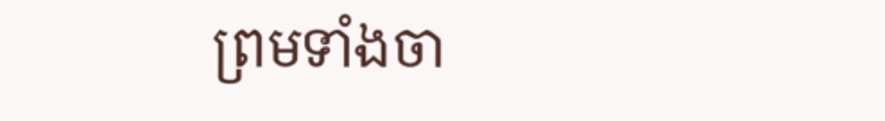ព្រមទាំងចា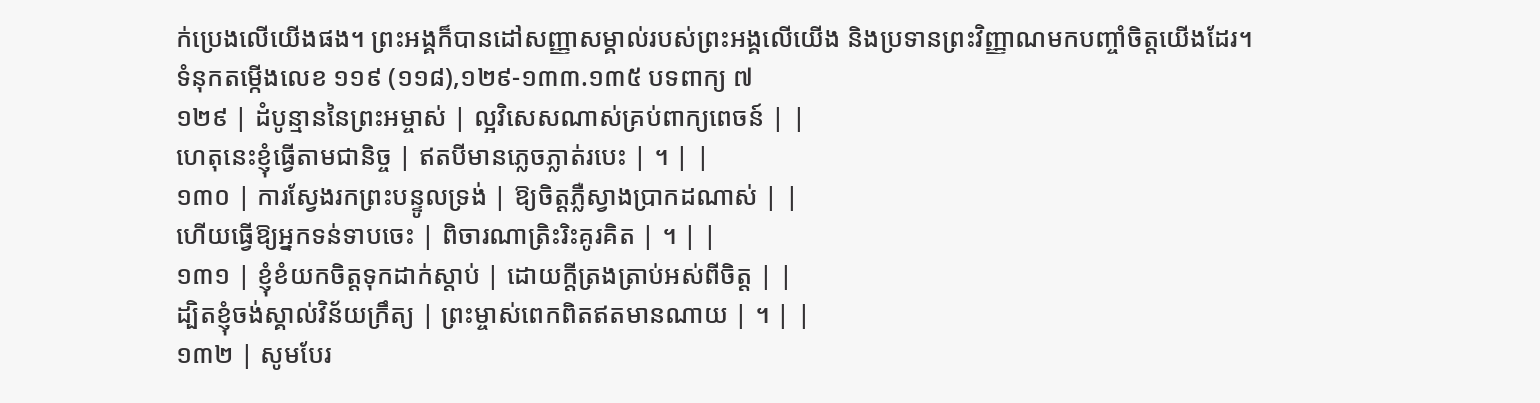ក់ប្រេងលើយើងផង។ ព្រះអង្គក៏បានដៅសញ្ញាសម្គាល់របស់ព្រះអង្គលើយើង និងប្រទានព្រះវិញ្ញាណមកបញ្ចាំចិត្តយើងដែរ។
ទំនុកតម្កើងលេខ ១១៩ (១១៨),១២៩-១៣៣.១៣៥ បទពាក្យ ៧
១២៩ | ដំបូន្មាននៃព្រះអម្ចាស់ | ល្អវិសេសណាស់គ្រប់ពាក្យពេចន៍ | |
ហេតុនេះខ្ញុំធ្វើតាមជានិច្ច | ឥតបីមានភ្លេចភ្លាត់របេះ | ។ | |
១៣០ | ការស្វែងរកព្រះបន្ទូលទ្រង់ | ឱ្យចិត្តភ្លឺស្វាងប្រាកដណាស់ | |
ហើយធ្វើឱ្យអ្នកទន់ទាបចេះ | ពិចារណាត្រិះរិះគូរគិត | ។ | |
១៣១ | ខ្ញុំខំយកចិត្តទុកដាក់ស្តាប់ | ដោយក្តីត្រងត្រាប់អស់ពីចិត្ត | |
ដ្បិតខ្ញុំចង់ស្គាល់វិន័យក្រឹត្យ | ព្រះម្ចាស់ពេកពិតឥតមានណាយ | ។ | |
១៣២ | សូមបែរ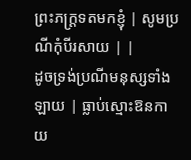ព្រះភក្ត្រទតមកខ្ញុំ | សូមប្រណីកុំបីរសាយ | |
ដូចទ្រង់ប្រណីមនុស្សទាំងឡាយ | ធ្លាប់ស្មោះឱនកាយ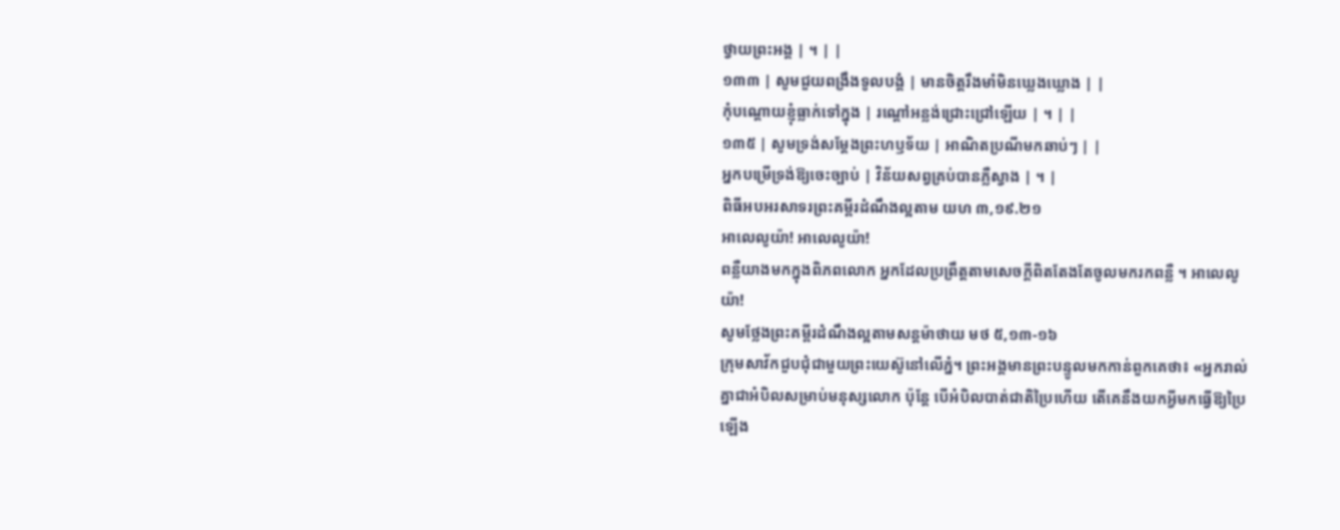ថ្វាយព្រះអង្គ | ។ | |
១៣៣ | សូមជួយពង្រឹងទូលបង្គំ | មានចិត្តរឹងមាំមិនឃ្លេងឃ្លោង | |
កុំបណ្តោយខ្ញុំធ្លាក់ទៅក្នុង | រណ្តៅអន្លង់ជ្រោះជ្រៅឡើយ | ។ | |
១៣៥ | សូមទ្រង់សម្តែងព្រះហឫទ័យ | អាណិតប្រណីមកឆាប់ៗ | |
អ្នកបម្រើទ្រង់ឱ្យចេះច្បាប់ | វិន័យសព្វគ្រប់បានភ្លឺស្វាង | ។ |
ពិធីអបអរសាទរព្រះគម្ពីរដំណឹងល្អតាម យហ ៣,១៩.២១
អាលេលូយ៉ា! អាលេលូយ៉ា!
ពន្លឺយាងមកក្នុងពិភពលោក អ្នកដែលប្រព្រឹត្តតាមសេចក្តីពិតតែងតែចូលមករកពន្លឺ ។ អាលេលូយ៉ា!
សូមថ្លែងព្រះគម្ពីរដំណឹងល្អតាមសន្តម៉ាថាយ មថ ៥,១៣-១៦
ក្រុមសាវ័កជួបជុំជាមួយព្រះយេស៊ូនៅលើភ្នំ។ ព្រះអង្គមានព្រះបន្ទូលមកកាន់ពួកគេថា៖ «អ្នករាល់គ្នាជាអំបិលសម្រាប់មនុស្សលោក ប៉ុន្តែ បើអំបិលបាត់ជាតិប្រៃហើយ តើគេនឹងយកអ្វីមកធ្វើឱ្យប្រៃឡើង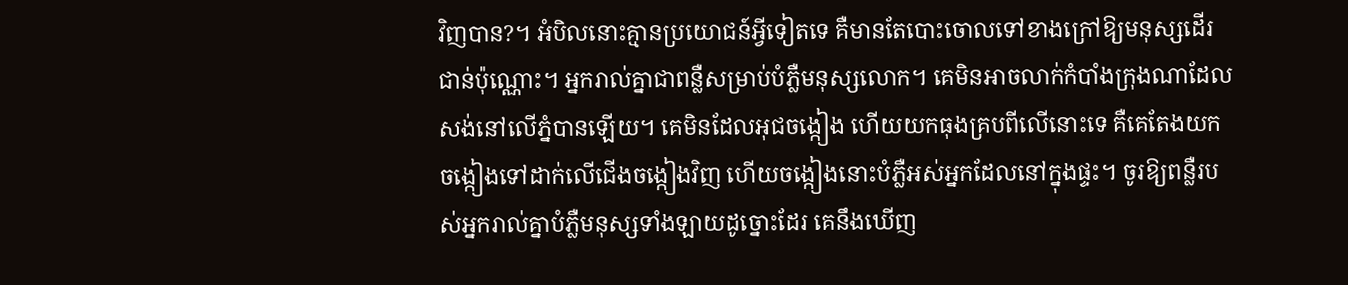វិញបាន?។ អំបិលនោះគ្មានប្រយោជន៍អ្វីទៀតទេ គឺមានតែបោះចោលទៅខាងក្រៅឱ្យមនុស្សដើរជាន់ប៉ុណ្ណោះ។ អ្នករាល់គ្នាជាពន្លឺសម្រាប់បំភ្លឺមនុស្សលោក។ គេមិនអាចលាក់កំបាំងក្រុងណាដែលសង់នៅលើភ្នំបានឡើយ។ គេមិនដែលអុជចង្កៀង ហើយយកធុងគ្របពីលើនោះទេ គឺគេតែងយកចង្កៀងទៅដាក់លើជើងចង្កៀងវិញ ហើយចង្កៀងនោះបំភ្លឺអស់អ្នកដែលនៅក្នុងផ្ទះ។ ចូរឱ្យពន្លឺរបស់អ្នករាល់គ្នាបំភ្លឺមនុស្សទាំងឡាយដូច្នោះដែរ គេនឹងឃើញ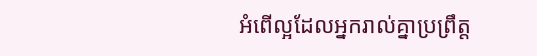អំពើល្អដែលអ្នករាល់គ្នាប្រព្រឹត្ត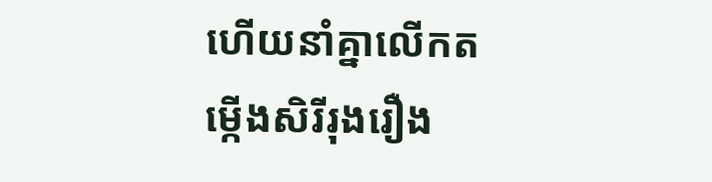ហើយនាំគ្នាលើកតម្កើងសិរីរុងរឿង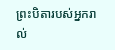ព្រះបិតារបស់អ្នករាល់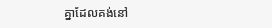គ្នាដែលគង់នៅ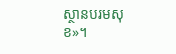ស្ថានបរមសុខ»។